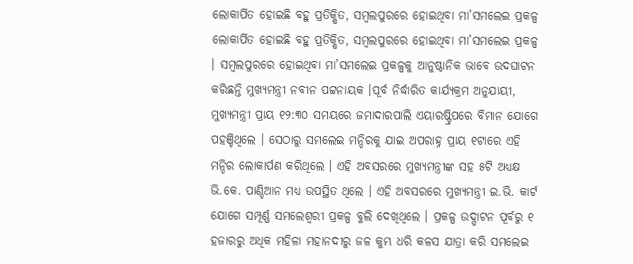ଲୋକାର୍ପିତ ହୋଇଛି ବହୁ ପ୍ରତିକ୍ଷିତ, ସମ୍ବଲପୁରରେ ହୋଇଥିବା ମା’ସମଲେଇ ପ୍ରକଳ୍ପ
ଲୋକାର୍ପିତ ହୋଇଛି ବହୁ ପ୍ରତିକ୍ଷିତ, ସମ୍ବଲପୁରରେ ହୋଇଥିବା ମା’ସମଲେଇ ପ୍ରକଳ୍ପ । ସମ୍ବଲପୁରରେ ହୋଇଥିବା ମା’ସମଲେଇ ପ୍ରକଳ୍ପକୁ ଆନୁଷ୍ଠାନିକ ଭାବେ ଉଦଘାଟନ କରିଛନ୍ତି ମୁଖ୍ୟମନ୍ତ୍ରୀ ନବୀନ ପଟ୍ଟନାୟକ ।ପୂର୍ବ ନିର୍ଦ୍ଧାରିତ କାର୍ଯ୍ୟକ୍ରମ ଅନୁଯାୟୀ, ମୁଖ୍ୟମନ୍ତ୍ରୀ ପ୍ରାୟ ୧୨:୩୦ ସମୟରେ ଜମାଦାରପାଲି ଏୟାରଷ୍ଟ୍ରିପରେ ବିମାନ ଯୋଗେ ପହଞ୍ଚିଥିଲେ । ସେଠାରୁ ସମଲେଇ ମନ୍ଦିରକୁ ଯାଇ ଅପରାହ୍ନ ପ୍ରାୟ ୧ଟାରେ ଏହି ମନ୍ଦିର ଲୋକାର୍ପଣ କରିଥିଲେ । ଏହି ଅବସରରେ ମୁଖ୍ୟମନ୍ତ୍ରୀଙ୍କ ସହ ୫ଟି ଅଧ୍ୟକ୍ଷ ଭି.କେ. ପାଣ୍ଡିଆନ ମଧ୍ୟ ଉପସ୍ଥିତ ଥିଲେ । ଏହି ଅବସରରେ ମୁଖ୍ୟମନ୍ତ୍ରୀ ଇ.ଭି. କାର୍ଟ ଯୋଗେ ସମ୍ପୂର୍ଣ୍ଣ ସମଲେଶ୍ୱରୀ ପ୍ରକଳ୍ପ ବୁଲି ଦେଖିଥିଲେ । ପ୍ରକଳ୍ପ ଉଦ୍ଘାଟନ ପୂର୍ବରୁ ୧ ହଜାରରୁ ଅଧିକ ମହିଳା ମହାନଦୀରୁ ଜଳ କୁମ୍ଭ ଧରି କଳସ ଯାତ୍ରା କରି ସମଲେଇ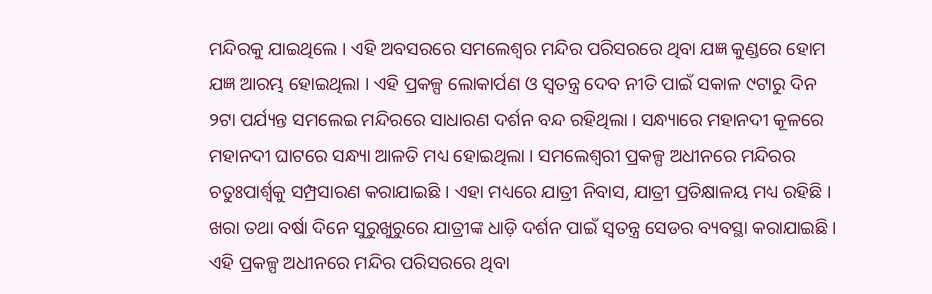ମନ୍ଦିରକୁ ଯାଇଥିଲେ । ଏହି ଅବସରରେ ସମଲେଶ୍ୱର ମନ୍ଦିର ପରିସରରେ ଥିବା ଯଜ୍ଞ କୁଣ୍ଡରେ ହୋମ ଯଜ୍ଞ ଆରମ୍ଭ ହୋଇଥିଲା । ଏହି ପ୍ରକଳ୍ପ ଲୋକାର୍ପଣ ଓ ସ୍ୱତନ୍ତ୍ର ଦେବ ନୀତି ପାଇଁ ସକାଳ ୯ଟାରୁ ଦିନ ୨ଟା ପର୍ଯ୍ୟନ୍ତ ସମଲେଇ ମନ୍ଦିରରେ ସାଧାରଣ ଦର୍ଶନ ବନ୍ଦ ରହିଥିଲା । ସନ୍ଧ୍ୟାରେ ମହାନଦୀ କୂଳରେ ମହାନଦୀ ଘାଟରେ ସନ୍ଧ୍ୟା ଆଳତି ମଧ୍ୟ ହୋଇଥିଲା । ସମଲେଶ୍ୱରୀ ପ୍ରକଳ୍ପ ଅଧୀନରେ ମନ୍ଦିରର ଚତୁଃପାର୍ଶ୍ୱକୁ ସମ୍ପ୍ରସାରଣ କରାଯାଇଛି । ଏହା ମଧ୍ୟରେ ଯାତ୍ରୀ ନିବାସ, ଯାତ୍ରୀ ପ୍ରତିକ୍ଷାଳୟ ମଧ୍ୟ ରହିଛି । ଖରା ତଥା ବର୍ଷା ଦିନେ ସୁରୁଖୁରୁରେ ଯାତ୍ରୀଙ୍କ ଧାଡ଼ି ଦର୍ଶନ ପାଇଁ ସ୍ୱତନ୍ତ୍ର ସେଡର ବ୍ୟବସ୍ଥା କରାଯାଇଛି ।
ଏହି ପ୍ରକଳ୍ପ ଅଧୀନରେ ମନ୍ଦିର ପରିସରରେ ଥିବା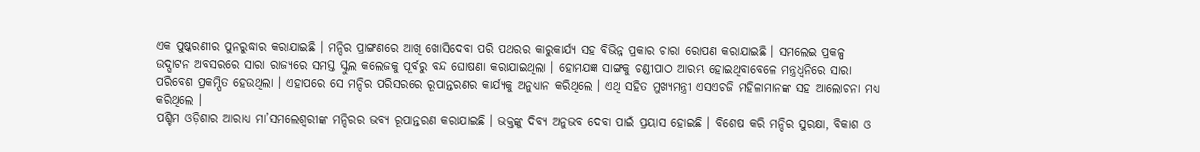ଏକ ପୁଷ୍କରଣୀର ପୁନରୁଦ୍ଧାର କରାଯାଇଛି । ମନ୍ଦିର ପ୍ରାଙ୍ଗଣରେ ଆଖି ଖୋସିଦେବା ପରି ପଥରର କାରୁକାର୍ଯ୍ୟ ସହ ବିଭିନ୍ନ ପ୍ରକାର ଚାରା ରୋପଣ କରାଯାଇଛି । ସମଲେଇ ପ୍ରକଳ୍ପ ଉଦ୍ଘାଟନ ଅବସରରେ ସାରା ରାଜ୍ୟରେ ସମସ୍ତ ସ୍କୁଲ କଲେଜକୁ ପୂର୍ବରୁ ବନ୍ଦ ଘୋଷଣା କରାଯାଇଥିଲା । ହୋମଯଜ୍ଞ ସାଙ୍ଗକୁ ଚଣ୍ଡୀପାଠ ଆରମ୍ଭ ହୋଇଥିବାବେଳେ ମନ୍ତ୍ରଧ୍ୱନିରେ ସାରା ପରିବେଶ ପ୍ରକମ୍ପିତ ହେଉଥିଲା । ଏହାପରେ ସେ ମନ୍ଦିର ପରିସରରେ ରୂପାନ୍ତରଣର କାର୍ଯ୍ୟକୁ ଅନୁଧ୍ୟାନ କରିଥିଲେ । ଏଥି ସହିତ ମୁଖ୍ୟମନ୍ତ୍ରୀ ଏସଏଚଜି ମହିଳାମାନଙ୍କ ସହ ଆଲୋଚନା ମଧ୍ୟ କରିଥିଲେ ।
ପଶ୍ଚିମ ଓଡ଼ିଶାର ଆରାଧ୍ୟ ମା’ସମଲେଶ୍ୱରୀଙ୍କ ମନ୍ଦିରର ଭବ୍ୟ ରୂପାନ୍ତରଣ କରାଯାଇଛି । ଭକ୍ତଙ୍କୁ ଦିବ୍ୟ ଅନୁଭବ ଦେବା ପାଇଁ ପ୍ରୟାସ ହୋଇଛି । ବିଶେଷ କରି ମନ୍ଦିର ସୁରକ୍ଷା, ବିକାଶ ଓ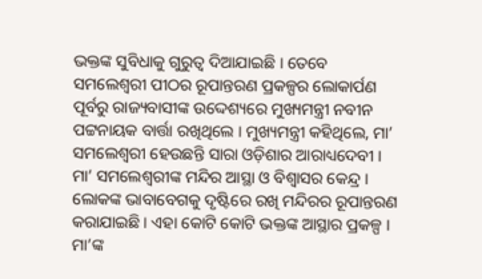ଭକ୍ତଙ୍କ ସୁବିଧାକୁ ଗୁରୁତ୍ୱ ଦିଆଯାଇଛି । ତେବେ ସମଲେଶ୍ୱରୀ ପୀଠର ରୂପାନ୍ତରଣ ପ୍ରକଳ୍ପର ଲୋକାର୍ପଣ ପୂର୍ବରୁ ରାଜ୍ୟବାସୀଙ୍କ ଉଦ୍ଦେଶ୍ୟରେ ମୁଖ୍ୟମନ୍ତ୍ରୀ ନବୀନ ପଟ୍ଟନାୟକ ବାର୍ତ୍ତା ରଖିଥିଲେ । ମୁଖ୍ୟମନ୍ତ୍ରୀ କହିଥିଲେ, ମା’ ସମଲେଶ୍ୱରୀ ହେଉଛନ୍ତି ସାରା ଓଡ଼ିଶାର ଆରାଧ୍ୟଦେବୀ । ମା’ ସମଲେଶ୍ୱରୀଙ୍କ ମନ୍ଦିର ଆସ୍ଥା ଓ ବିଶ୍ୱାସର କେନ୍ଦ୍ର । ଲୋକଙ୍କ ଭାବାବେଗକୁ ଦୃଷ୍ଟିରେ ରଖି ମନ୍ଦିରର ରୂପାନ୍ତରଣ କରାଯାଇଛି । ଏହା କୋଟି କୋଟି ଭକ୍ତଙ୍କ ଆସ୍ଥାର ପ୍ରକଳ୍ପ । ମା’ଙ୍କ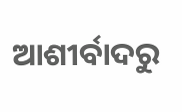ଆଶୀର୍ବାଦରୁ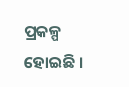ପ୍ରକଳ୍ପ ହୋଇଛି ।